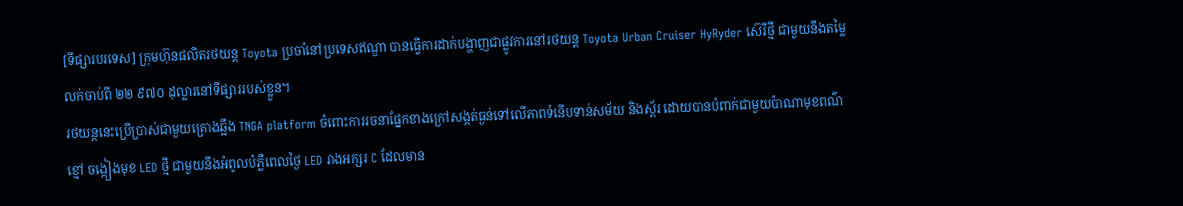[ទីផ្សារបរទេស] ក្រុមហ៊ុនផលិតរថយន្ត Toyota ប្រចាំនៅប្រទេសឥណ្ឌា បានធ្វើការដាក់បង្ហាញជាផ្លូវការនៅរថយន្ត Toyota Urban Cruiser HyRyder ស៊េរីថ្មី ជាមួយនឹងតម្លៃលក់ចាប់ពី ២២ ៩៧០ ដុល្លារនៅទីផ្សាររបស់ខ្លួន។
រថយន្តនេះប្រើប្រាស់ជាមួយគ្រោងឆ្អឹង TNGA platform ចំពោះការរចនាផ្នែកខាងក្រៅសង្កត់ធ្ងន់ទៅលើភាពទំនើបទាន់សម័យ និងស្ព័រ ដោយបានបំពាក់ជាមួយប៉ាណាមុខពណ៌ខ្មៅ ចង្កៀងមុខ LED ថ្មី ជាមួយនឹងអំពូលបំភ្លឺពេលថ្ងៃ LED រាងអក្សរ C ដែលមាន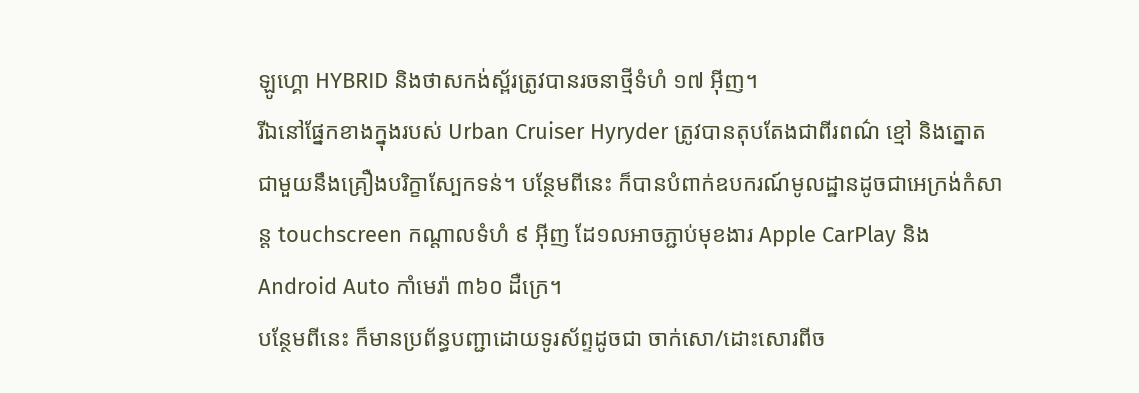ឡូហ្គោ HYBRID និងថាសកង់ស្ព័រត្រូវបានរចនាថ្មីទំហំ ១៧ អ៊ីញ។
រីឯនៅផ្នែកខាងក្នុងរបស់ Urban Cruiser Hyryder ត្រូវបានតុបតែងជាពីរពណ៌ ខ្មៅ និងត្នោត ជាមួយនឹងគ្រឿងបរិក្ខាស្បែកទន់។ បន្ថែមពីនេះ ក៏បានបំពាក់ឧបករណ៍មូលដ្ឋានដូចជាអេក្រង់កំសាន្ត touchscreen កណ្តាលទំហំ ៩ អ៊ីញ ដែ១លអាចភ្ជាប់មុខងារ Apple CarPlay និង Android Auto កាំមេរ៉ា ៣៦០ ដឺក្រេ។
បន្ថែមពីនេះ ក៏មានប្រព័ន្ធបញ្ជាដោយទូរស័ព្ទដូចជា ចាក់សោ/ដោះសោរពីច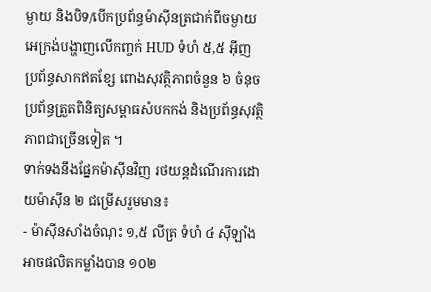ម្ងាយ និងបិទ/បើកប្រព័ន្ធម៉ាស៊ីនត្រជាក់ពីចម្ងាយ អេក្រង់បង្ហាញលើកញ្ចក់ HUD ទំហំ ៥,៥ អ៊ីញ ប្រព័ន្ធសាកឥតខ្សែ ពោងសុវត្ថិភាពចំនួន ៦ ចំនុច ប្រព័ន្ធត្រួតពិនិត្យសម្ពាធសំបកកង់ និងប្រព័ន្ធសុវត្ថិភាពជាច្រើនទៀត ។
ទាក់ទងនឹងផ្នែកម៉ាស៊ីនវិញ រថយន្តដំណើរការដោយម៉ាស៊ីន ២ ជម្រើសរួមមាន៖
- ម៉ាស៊ីនសាំងចំណុះ ១,៥ លីត្រ ទំហំ ៤ ស៊ីឡាំងអាចផលិតកម្លាំងបាន ១០២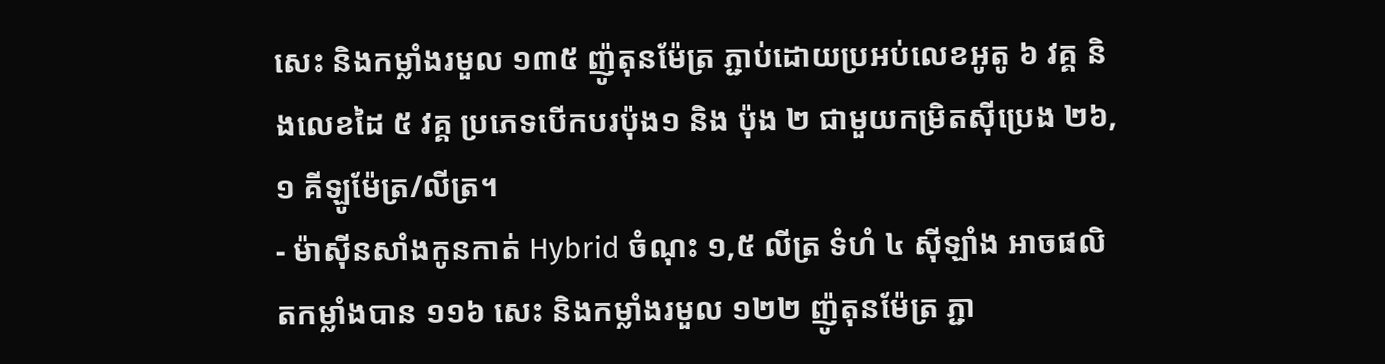សេះ និងកម្លាំងរមួល ១៣៥ ញ៉ូតុនម៉ែត្រ ភ្ជាប់ដោយប្រអប់លេខអូតូ ៦ វគ្គ និងលេខដៃ ៥ វគ្គ ប្រភេទបើកបរប៉ុង១ និង ប៉ុង ២ ជាមួយកម្រិតស៊ីប្រេង ២៦,១ គីឡូម៉ែត្រ/លីត្រ។
- ម៉ាស៊ីនសាំងកូនកាត់ Hybrid ចំណុះ ១,៥ លីត្រ ទំហំ ៤ ស៊ីឡាំង អាចផលិតកម្លាំងបាន ១១៦ សេះ និងកម្លាំងរមួល ១២២ ញ៉ូតុនម៉ែត្រ ភ្ជា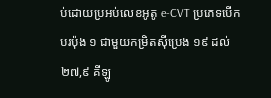ប់ដោយប្រអប់លេខអូតូ e-CVT ប្រភេទបើកបរប៉ុង ១ ជាមួយកម្រិតស៊ីប្រេង ១៩ ដល់ ២៧,៩ គីឡូ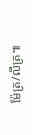ម៉ែត្រ/លីត្រ៕